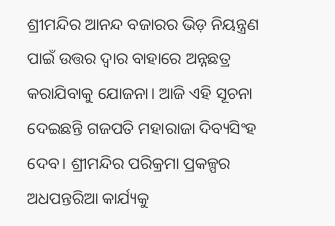ଶ୍ରୀମନ୍ଦିର ଆନନ୍ଦ ବଜାରର ଭିଡ଼ ନିୟନ୍ତ୍ରଣ ପାଇଁ ଉତ୍ତର ଦ୍ବାର ବାହାରେ ଅନ୍ନଛତ୍ର କରାଯିବାକୁ ଯୋଜନା। ଆଜି ଏହି ସୂଚନା ଦେଇଛନ୍ତି ଗଜପତି ମହାରାଜା ଦିବ୍ୟସିଂହ ଦେବ। ଶ୍ରୀମନ୍ଦିର ପରିକ୍ରମା ପ୍ରକଳ୍ପର ଅଧପନ୍ତରିଆ କାର୍ଯ୍ୟକୁ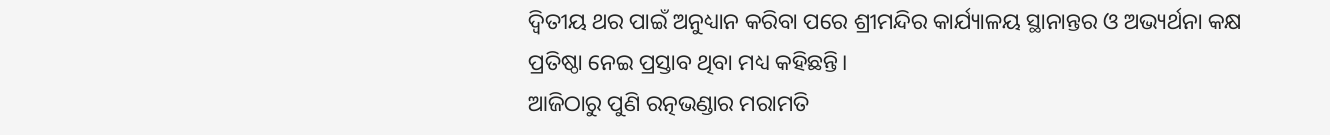ଦ୍ବିତୀୟ ଥର ପାଇଁ ଅନୁଧ୍ୟାନ କରିବା ପରେ ଶ୍ରୀମନ୍ଦିର କାର୍ଯ୍ୟାଳୟ ସ୍ଥାନାନ୍ତର ଓ ଅଭ୍ୟର୍ଥନା କକ୍ଷ ପ୍ରତିଷ୍ଠା ନେଇ ପ୍ରସ୍ତାବ ଥିବା ମଧ୍ୟ କହିଛନ୍ତି।
ଆଜିଠାରୁ ପୁଣି ରତ୍ନଭଣ୍ଡାର ମରାମତି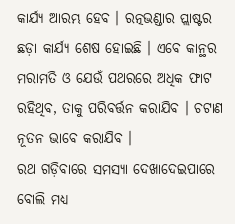କାର୍ଯ୍ୟ ଆରମ୍ଭ ହେବ । ରତ୍ନଭଣ୍ଡାର ପ୍ଲାଷ୍ଟର ଛଡ଼ା କାର୍ଯ୍ୟ ଶେଷ ହୋଇଛି । ଏବେ କାନ୍ଥର ମରାମତି ଓ ଯେଉଁ ପଥରରେ ଅଧିକ ଫାଟ ରହିଥିବ, ତାକୁ ପରିବର୍ତ୍ତନ କରାଯିବ । ଚଟାଣ ନୂତନ ଭାବେ କରାଯିବ ।
ରଥ ଗଡ଼ିବାରେ ସମସ୍ୟା ଦେଖାଦେଇପାରେ ବୋଲି ମଧ୍ୟ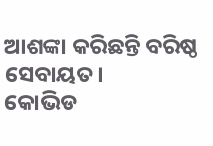ଆଶଙ୍କା କରିଛନ୍ତି ବରିଷ୍ଠ ସେବାୟତ।
କୋଭିଡ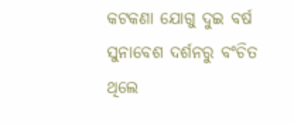କଟକଣା ଯୋଗୁ ଦୁଇ ବର୍ଷ ସୁନାବେଶ ଦର୍ଶନରୁ ବଂଚିତ ଥିଲେ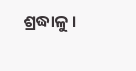ଶ୍ରଦ୍ଧାଳୁ ।